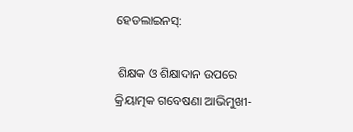ହେଡଲାଇନସ୍:

 ଶିକ୍ଷକ ଓ ଶିକ୍ଷାଦାନ ଉପରେ କ୍ରିୟାତ୍ମକ ଗବେଷଣା ଆଭିମୁଖୀ-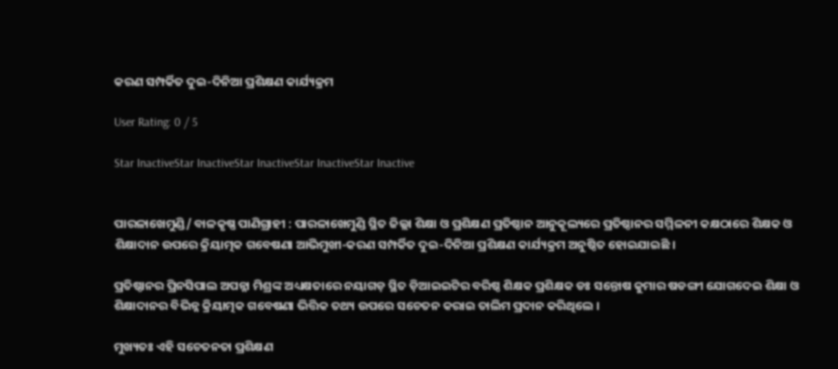କରଣ ସମ୍ପର୍କିତ ଦୁଇ-ଦିନିଆ ପ୍ରଶିକ୍ଷଣ କାର୍ଯ୍ୟକ୍ରମ

User Rating: 0 / 5

Star InactiveStar InactiveStar InactiveStar InactiveStar Inactive


ପାରଳାଖେମୁଣ୍ଡି/ ବାଳକୃଷ୍ଣ ପାଣିଗ୍ରାହୀ : ପାରଳାଖେମୁଣ୍ଡି ସ୍ଥିତ ଜିଲ୍ଲା ଶିକ୍ଷା ଓ ପ୍ରଶିକ୍ଷଣ ପ୍ରତିଷ୍ଠାନ ଆନୁକୂଲ୍ୟରେ ପ୍ରତିଷ୍ଠାନର ସମ୍ମିଳନୀ କକ୍ଷଠାରେ ଶିକ୍ଷକ ଓ ଶିକ୍ଷାଦାନ ଉପରେ କ୍ରିୟାତ୍ମକ ଗବେଷଣା ଆଭିମୁଖୀ-କରଣ ସମ୍ପର୍କିତ ଦୁଇ-ଦିନିଆ ପ୍ରଶିକ୍ଷଣ କାର୍ଯ୍ୟକ୍ରମ ଅନୁଷ୍ଠିତ ହୋଇଯାଇଛି ।

ପ୍ରତିଷ୍ଠାନର ପ୍ରିନସିପାଲ ଅପନ୍ନା ମିଶ୍ରଙ୍କ ଅଧ୍ୟକ୍ଷତାରେ ନୟାଗଡ଼ ସ୍ଥିତ ଡ଼ିଆଇଇଟିର ବରିଷ୍ଠ ଶିକ୍ଷକ ପ୍ରଶିକ୍ଷକ ଡଃ ସନ୍ତୋଷ କୁମାର ଷଡଙ୍ଗୀ ଯୋଗଦେଇ ଶିକ୍ଷା ଓ ଶିକ୍ଷାଦାନର ବିଭିନ୍ନ କ୍ରିୟାତ୍ମକ ଗବେଷଣା ଭିତ୍ତିକ ତଥ୍ୟ ଉପରେ ସଚେତନ କରାଇ ତାଲିମ ପ୍ରଦାନ କରିଥିଲେ ।

ମୁଖ୍ୟତଃ ଏହି ସଚେତନତା ପ୍ରଶିକ୍ଷଣ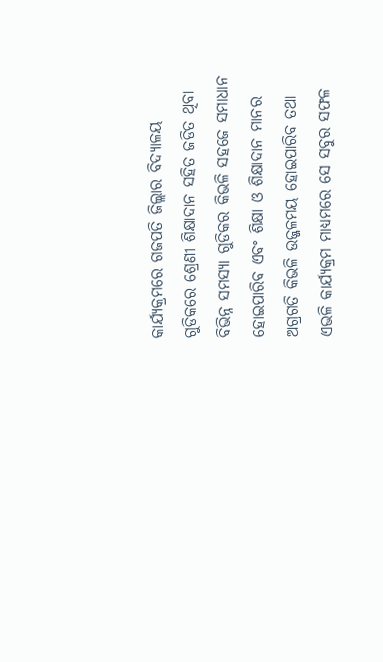କାର୍ଯ୍ୟକ୍ରମରେ ଗଜପତି ଜିଲ୍ଲାର ବିଦ୍ୟାଳୟ ଗୁଡିକରେ ଶ୍ରେଣୀ ଶିକ୍ଷାଦାନ ସହିତ ଜଡିତ ଥିବା ବିଭିନ୍ନ ସମସ୍ୟା ଗୁଡିକର କିଭଳି ସହଜେ ସମାଧାନ ହୋଇପାରିବ ଏବଂ ଶିକ୍ଷା ଓ ଶିକ୍ଷାଦାନ ମାନର ଅଗ୍ରଗତି କିଭଳି ଉଜ୍ଜଳମୟ ହୋଇପାରିବ ତଥା ଏଭଳି କାର୍ଯ୍ୟକ୍ରମ ମାଧ୍ୟମରେ ସେ ସବୁର ସଫଳ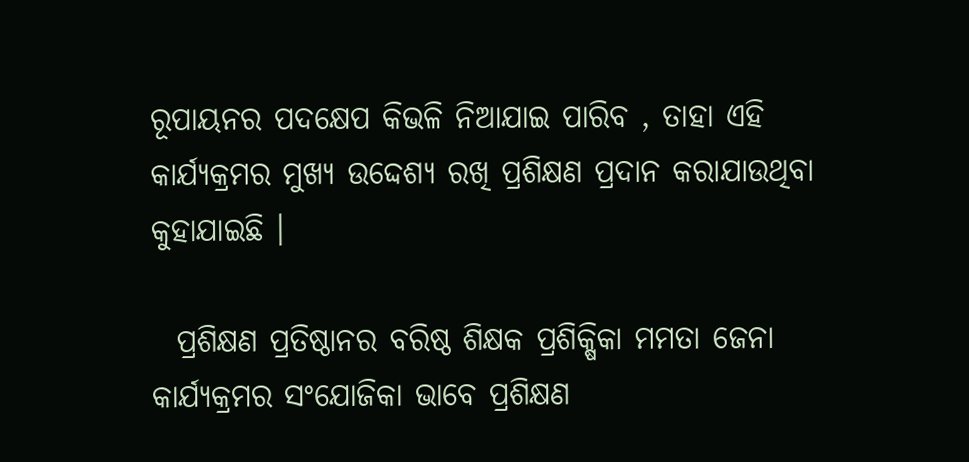ରୂପାୟନର ପଦକ୍ଷେପ କିଭଳି ନିଆଯାଇ ପାରିବ , ତାହା ଏହି କାର୍ଯ୍ୟକ୍ରମର ମୁଖ୍ୟ ଉଦ୍ଦେଶ୍ୟ ରଖି ପ୍ରଶିକ୍ଷଣ ପ୍ରଦାନ କରାଯାଉଥିବା କୁହାଯାଇଛି ।

  ପ୍ରଶିକ୍ଷଣ ପ୍ରତିଷ୍ଠାନର ବରିଷ୍ଠ ଶିକ୍ଷକ ପ୍ରଶିକ୍ଷିକା ମମତା ଜେନା କାର୍ଯ୍ୟକ୍ରମର ସଂଯୋଜିକା ଭାବେ ପ୍ରଶିକ୍ଷଣ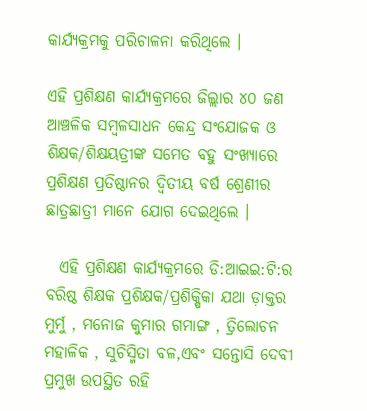କାର୍ଯ୍ୟକ୍ରମକୁ ପରିଚାଳନା କରିଥିଲେ ।

ଏହି ପ୍ରଶିକ୍ଷଣ କାର୍ଯ୍ୟକ୍ରମରେ ଜିଲ୍ଲାର ୪୦ ଜଣ ଆଞ୍ଚଳିକ ସମ୍ବଳସାଧନ କେନ୍ଦ୍ର ସଂଯୋଜକ ଓ ଶିକ୍ଷକ/ଶିକ୍ଷୟତ୍ରୀଙ୍କ ସମେତ ବହୁ ସଂଖ୍ୟାରେ ପ୍ରଶିକ୍ଷଣ ପ୍ରତିଷ୍ଠାନର ଦ୍ଵିତୀୟ ବର୍ଷ ଶ୍ରେଣୀର ଛାତ୍ରଛାତ୍ରୀ ମାନେ ଯୋଗ ଦେଇଥିଲେ ।

  ଏହି ପ୍ରଶିକ୍ଷଣ କାର୍ଯ୍ୟକ୍ରମରେ ଡି:ଆଇଇ:ଟି:ର ବରିଷ୍ଠ ଶିକ୍ଷକ ପ୍ରଶିକ୍ଷକ/ପ୍ରଶିକ୍ଷିକା ଯଥା ଡ଼ାକ୍ତର ମୁର୍ମୁ , ମନୋଜ କୁମାର ଗମାଙ୍ଗ , ତ୍ରିଲୋଚନ ମହାଳିକ , ସୁଚିସ୍ମିତା ବଳ,ଏବଂ ସନ୍ତୋସି ଦେବୀ ପ୍ରମୁଖ ଉପସ୍ଥିତ ରହି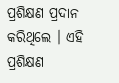ପ୍ରଶିକ୍ଷଣ ପ୍ରଦାନ କରିଥିଲେ । ଏହି ପ୍ରଶିକ୍ଷଣ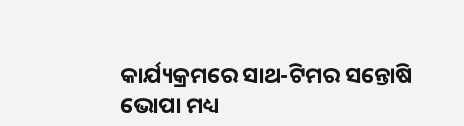କାର୍ଯ୍ୟକ୍ରମରେ ସାଥ-ଟିମର ସନ୍ତୋଷି ଭୋପା ମଧ୍ୟ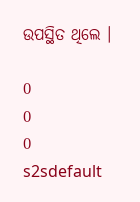ଉପସ୍ଥିତ ଥିଲେ ।

0
0
0
s2sdefault